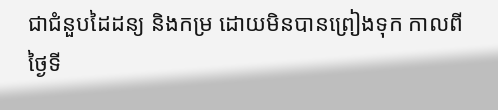ជាជំនួបដៃដន្យ និងកម្រ ដោយមិនបានព្រៀងទុក កាលពីថ្ងៃទី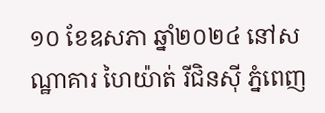១០ ខែឧសភា ឆ្នាំ២០២៤ នៅសណ្ឋាគារ ហៃយ៉ាត់ រីជិនស៊ី ភ្នំពេញ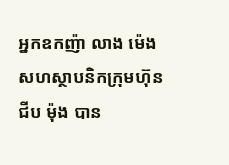អ្នកឧកញ៉ា លាង ម៉េង សហស្ថាបនិកក្រុមហ៊ុន ជីប ម៉ុង បាន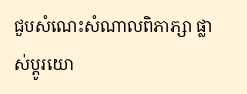ជួបសំណេះសំណាលពិភាភ្សា ផ្លាស់ប្ដូរយោ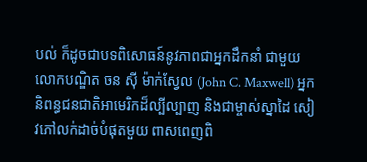បល់ ក៏ដូចជាបទពិសោធន៍នូវភាពជាអ្នកដឹកនាំ ជាមួយ លោកបណ្ឌិត ចន ស៊ី ម៉ាក់ស្វែល (John C. Maxwell) អ្នកនិពន្ធជនជាតិអាមេរិកដ៏ល្បីល្បាញ និងជាម្ចាស់ស្នាដៃ សៀវភៅលក់ដាច់បំផុតមួយ ពាសពេញពិ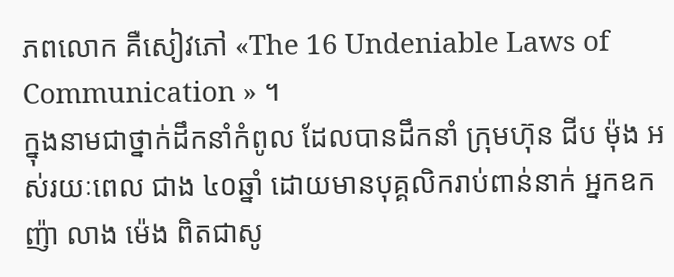ភពលោក គឺសៀវភៅ «The 16 Undeniable Laws of Communication » ។
ក្នុងនាមជាថ្នាក់ដឹកនាំកំពូល ដែលបានដឹកនាំ ក្រុមហ៊ុន ជីប ម៉ុង អស់រយៈពេល ជាង ៤០ឆ្នាំ ដោយមានបុគ្គលិករាប់ពាន់នាក់ អ្នកឧកញ៉ា លាង ម៉េង ពិតជាសូ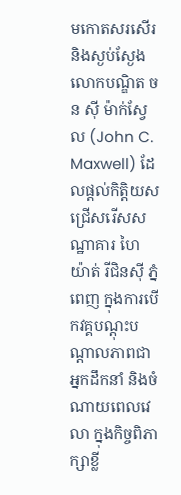មកោតសរសើរ និងស្ងប់ស្ងែង លោកបណ្ឌិត ចន ស៊ី ម៉ាក់ស្វែល (John C. Maxwell) ដែលផ្តល់កិត្តិយសជ្រើសរើសសណ្ឋាគារ ហៃយ៉ាត់ រីជិនស៊ី ភ្នំពេញ ក្នុងការបើកវគ្គបណ្ដុះបណ្ដាលភាពជាអ្នកដឹកនាំ និងចំណាយពេលវេលា ក្នុងកិច្ចពិភាក្សាខ្លី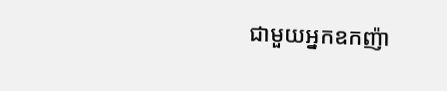ជាមួយអ្នកឧកញ៉ា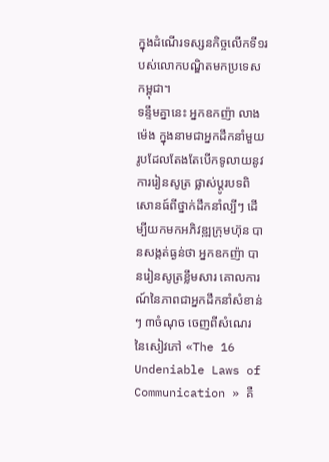ក្នុងដំណើរទស្សនកិច្ចលើកទី១របស់លោកបណ្ឌិតមកប្រទេសកម្ពុជា។
ទន្ទឹមគ្នានេះ អ្នកឧកញ៉ា លាង ម៉េង ក្នុងនាមជាអ្នកដឹកនាំមួយរូបដែលតែងតែបើកទូលាយនូវការរៀនសូត្រ ផ្លាស់ប្តូរបទពិសោនធ៍ពីថ្នាក់ដឹកនាំល្បីៗ ដើម្បីយកមកអភិវឌ្ឍក្រុមហ៊ុន បានសង្កត់ធ្ងន់ថា អ្នកឧកញ៉ា បានរៀនសូត្រខ្លឹមសារ គោលការណ៍នៃភាពជាអ្នកដឹកនាំសំខាន់ៗ ៣ចំណុច ចេញពីសំណេរ នៃសៀវភៅ «The 16 Undeniable Laws of Communication » គឺ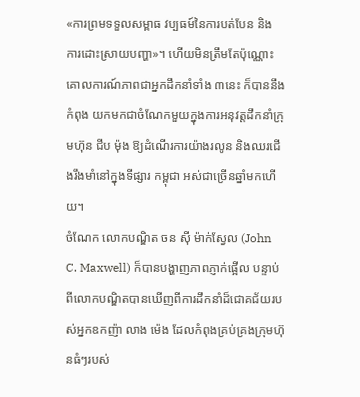«ការព្រមទទួលសម្ពាធ វប្បធម៍នៃការបត់បែន និង ការដោះស្រាយបញ្ហា»។ ហើយមិនត្រឹមតែប៉ុណ្ណោះ គោលការណ៍ភាពជាអ្នកដឹកនាំទាំង ៣នេះ ក៏បាននឹងកំពុង យកមកជាចំណែកមួយក្នុងការអនុវត្តដឹកនាំក្រុមហ៊ុន ជីប ម៉ុង ឱ្យដំណើរការយ៉ាងរលូន និងឈរជើងរឹងមាំនៅក្នុងទីផ្សារ កម្ពុជា អស់ជាច្រើនឆ្នាំមកហើយ។
ចំណែក លោកបណ្ឌិត ចន ស៊ី ម៉ាក់ស្វែល (John C. Maxwell) ក៏បានបង្ហាញភាពភ្ញាក់ផ្អើល បន្ទាប់ពីលោកបណ្ឌិតបានឃើញពីការដឹកនាំដ៏ជោគជ័យរបស់អ្នកឧកញ៉ា លាង ម៉េង ដែលកំពុងគ្រប់គ្រងក្រុមហ៊ុនធំៗរបស់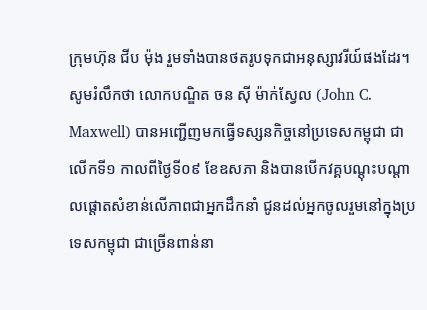ក្រុមហ៊ុន ជីប ម៉ុង រួមទាំងបានថតរូបទុកជាអនុស្សាវរីយ៍ផងដែរ។
សូមរំលឹកថា លោកបណ្ឌិត ចន ស៊ី ម៉ាក់ស្វែល (John C. Maxwell) បានអញ្ជើញមកធ្វើទស្សនកិច្ចនៅប្រទេសកម្ពុជា ជាលើកទី១ កាលពីថ្ងៃទី០៩ ខែឧសភា និងបានបើកវគ្គបណ្តុះបណ្តាលផ្តោតសំខាន់លើភាពជាអ្នកដឹកនាំ ជូនដល់អ្នកចូលរួមនៅក្នុងប្រទេសកម្ពុជា ជាច្រើនពាន់នា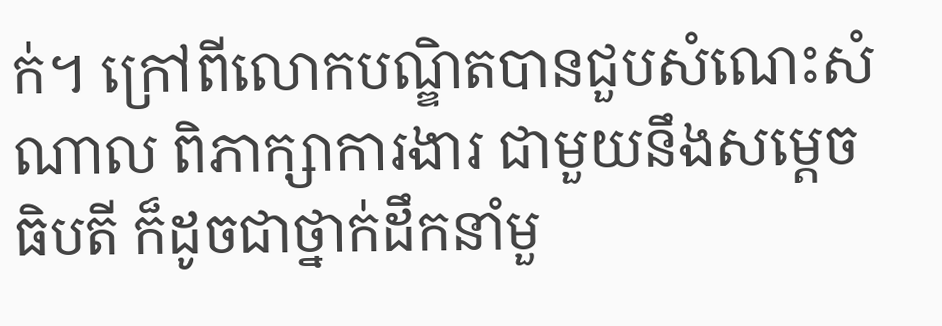ក់។ ក្រៅពីលោកបណ្ឌិតបានជួបសំណេះសំណាល ពិភាក្សាការងារ ជាមួយនឹងសម្ដេចធិបតី ក៏ដូចជាថ្នាក់ដឹកនាំមួ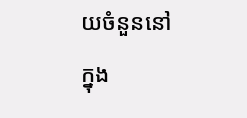យចំនួននៅក្នុង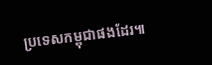ប្រទេសកម្ពុជាផងដែរ៕